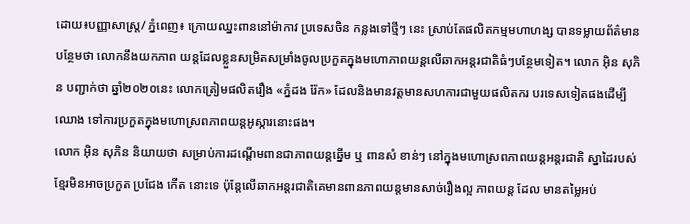ដោយ៖បញ្ញាសាស្រ្ត/ ភ្នំពេញ៖ ក្រោយឈ្នះពាននៅម៉ាកាវ ប្រទេសចិន កន្លងទៅថ្មីៗ នេះ ស្រាប់តែផលិតកម្មមហាហង្ស បានទម្លាយព័ត៌មានបន្ថែមថា លោកនឹងយកភាព យន្តដែលខ្លួនសម្រិតសម្រាំងចូលប្រកួតក្នុងមហោភាពយន្តលើឆាកអន្តរជាតិធំៗបន្ថែមទៀត។ លោក អ៊ិន សុភិន បញ្ជាក់ថា ឆ្នាំ២០២០នេះ លោកត្រៀមផលិតរឿង «ភ្នំដង រ៉ែក» ដែលនិងមានវត្តមានសហការជាមួយផលិតករ បរទេសទៀតផងដើម្បីឈោង ទៅការប្រកួតក្នុងមហោស្រពភាពយន្តអូស្ការនោះផង។
លោក អ៊ិន សុភិន និយាយថា សម្រាប់ការដណ្ដើមពានជាភាពយន្តឆ្នើម ឬ ពានសំ ខាន់ៗ នៅក្នុងមហោស្រពភាពយន្តអន្តរជាតិ ស្នាដៃរបស់ខ្មែរមិនអាចប្រកួត ប្រជែង កើត នោះទេ ប៉ុន្តែលើឆាកអន្តរជាតិគេមានពានភាពយន្តមានសាច់រឿងល្អ ភាពយន្ត ដែល មានតម្លៃអប់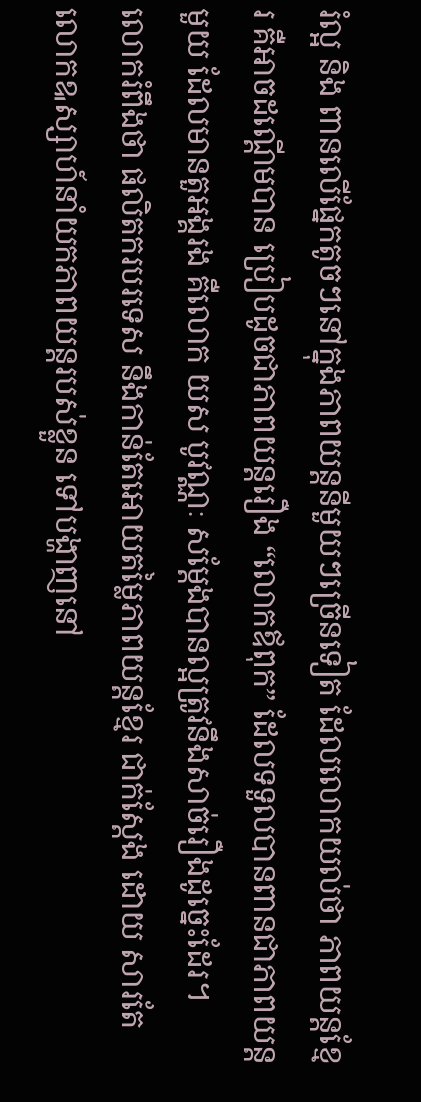រំល្អ និង ពានលើផ្នែកតូចៗនៅក្នុងភាពយន្តនីមួយៗច្រើនទៀត ដែលលោកយល់ថា ភាពយន្តខ្មែរ គឺអាចដណ្ដើមបាន ប្រៀបដូចជាភាពយន្តរឿង “លោកឪពុក” ដែលទទួលបានពានជាភាពយន្តមួយ ដែលមានតួអង្គរង គឺលោក យស បូវណ្ណៈ សម្ដែងបានល្អត្រូវនឹងសាច់រឿងដូច្នេះដែរ។
លោករំពឹងថា ផលិតករបរទេស នឹងកាន់តែអោយតម្លៃភាពយន្តខ្មែរ ជាក់ស្ដែង ដោយ សារតែលោកឩស្សាហ៍នាំយកភាពយន្តរបស់ខ្លួន ទៅបង្ហាញនៅ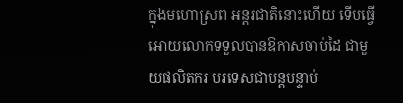ក្នុងមហោស្រព អន្តរជាតិនោះហើយ ទើបធ្វើអោយលោកទទួលបានឱកាសចាប់ដៃ ជាមួយផលិតករ បរទេសជាបន្តបន្ទាប់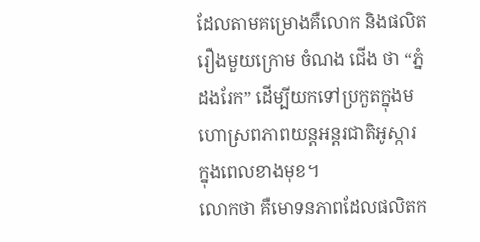ដែលតាមគម្រោងគឺលោក និងផលិតរឿងមួយក្រោម ចំណង ជើង ថា “ភ្នំដងរែក” ដើម្បីយកទៅប្រកួតក្នុងមហោស្រពភាពយន្តអន្តរជាតិអូស្ការ ក្នុងពេលខាងមុខ។
លោកថា គឺមោទនភាពដែលផលិតក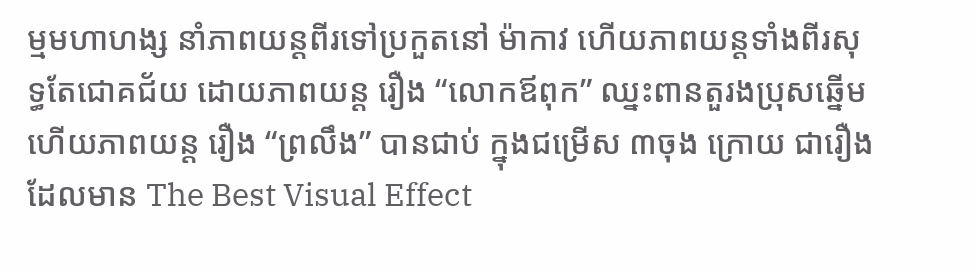ម្មមហាហង្ស នាំភាពយន្តពីរទៅប្រកួតនៅ ម៉ាកាវ ហើយភាពយន្តទាំងពីរសុទ្ធតែជោគជ័យ ដោយភាពយន្ត រឿង “លោកឪពុក” ឈ្នះពានតួរងប្រុសឆ្នើម ហើយភាពយន្ត រឿង “ព្រលឹង” បានជាប់ ក្នុងជម្រើស ៣ចុង ក្រោយ ជារឿងដែលមាន The Best Visual Effect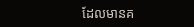ដែលមានគ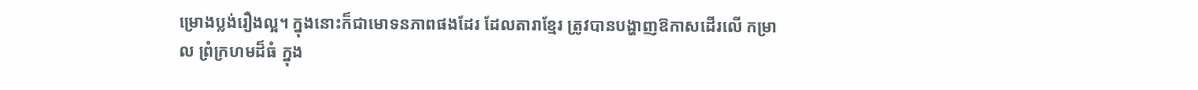ម្រោងប្លង់រឿងល្អ។ ក្នុងនោះក៏ជាមោទនភាពផងដែរ ដែលតារាខ្មែរ ត្រូវបានបង្ហាញឱកាសដើរលើ កម្រាល ព្រំក្រហមដ៏ធំ ក្នុង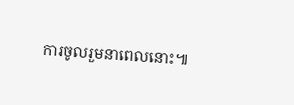ការចូលរួមនាពេលនោះ៕